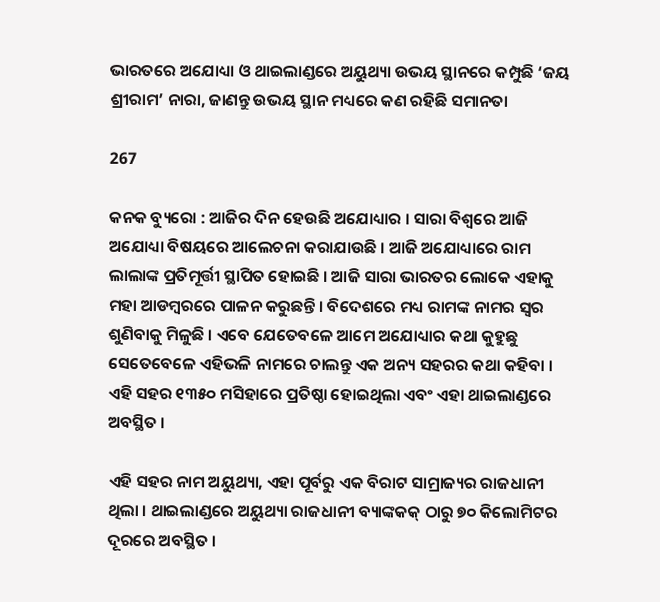ଭାରତରେ ଅଯୋଧ୍ୟା ଓ ଥାଇଲାଣ୍ଡରେ ଅୟୁଥ୍ୟା ଉଭୟ ସ୍ଥାନରେ କମ୍ପୁଛି ‘ଜୟ ଶ୍ରୀରାମ’ ନାରା, ଜାଣନ୍ତୁ ଉଭୟ ସ୍ଥାନ ମଧ୍ୟରେ କଣ ରହିଛି ସମାନତା

267

କନକ ବ୍ୟୁରୋ : ଆଜିର ଦିନ ହେଉଛି ଅଯୋଧ୍ୟାର । ସାରା ବିଶ୍ୱରେ ଆଜି ଅଯୋଧ୍ୟା ବିଷୟରେ ଆଲେଚନା କରାଯାଉଛି । ଆଜି ଅଯୋଧ୍ୟାରେ ରାମ ଲାଲାଙ୍କ ପ୍ରତିମୂର୍ତ୍ତୀ ସ୍ଥାପିତ ହୋଇଛି । ଆଜି ସାରା ଭାରତର ଲୋକେ ଏହାକୁ ମହା ଆଡମ୍ବରରେ ପାଳନ କରୁଛନ୍ତି । ବିଦେଶରେ ମଧ୍ୟ ରାମଙ୍କ ନାମର ସ୍ୱର ଶୁଣିବାକୁ ମିଳୁଛି । ଏବେ ଯେତେବଳେ ଆମେ ଅଯୋଧ୍ୟାର କଥା କୁହୁଛୁ ସେତେବେଳେ ଏହିଭଳି ନାମରେ ଚାଲନ୍ତୁ ଏକ ଅନ୍ୟ ସହରର କଥା କହିବା । ଏହି ସହର ୧୩୫୦ ମସିହାରେ ପ୍ରତିଷ୍ଠା ହୋଇଥିଲା ଏବଂ ଏହା ଥାଇଲାଣ୍ଡରେ ଅବସ୍ଥିତ ।

ଏହି ସହର ନାମ ଅୟୁଥ୍ୟା, ଏହା ପୂର୍ବରୁ ଏକ ବିରାଟ ସାମ୍ରାଜ୍ୟର ରାଜଧାନୀ ଥିଲା । ଥାଇଲାଣ୍ଡରେ ଅୟୁଥ୍ୟା ରାଜଧାନୀ ବ୍ୟାଙ୍କକକ୍ ଠାରୁ ୭୦ କିଲୋମିଟର ଦୂରରେ ଅବସ୍ଥିତ ।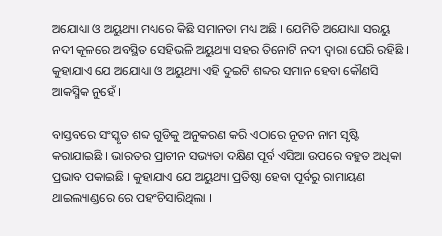ଅଯୋଧ୍ୟା ଓ ଅୟୁଥ୍ୟା ମଧ୍ୟରେ କିଛି ସମାନତା ମଧ୍ୟ ଅଛି । ଯେମିତି ଅଯୋଧ୍ୟା ସରୟୁ ନଦୀ କୂଳରେ ଅବସ୍ଥିତ ସେହିଭଳି ଅୟୁଥ୍ୟା ସହର ତିନୋଟି ନଦୀ ଦ୍ୱାରା ଘେରି ରହିଛି । କୁହାଯାଏ ଯେ ଅଯୋଧ୍ୟା ଓ ଅୟୁଥ୍ୟା ଏହି ଦୁଇଟି ଶବ୍ଦର ସମାନ ହେବା କୌଣସି ଆକସ୍ମିକ ନୁହେଁ ।

ବାସ୍ତବରେ ସଂସ୍କୃତ ଶବ୍ଦ ଗୁଡିକୁ ଅନୁକରଣ କରି ଏଠାରେ ନୂତନ ନାମ ସୃଷ୍ଟି କରାଯାଇଛି । ଭାରତର ପ୍ରାଚୀନ ସଭ୍ୟତା ଦକ୍ଷିଣ ପୂର୍ବ ଏସିଆ ଉପରେ ବହୁତ ଅଧିକା ପ୍ରଭାବ ପକାଇଛି । କୁହାଯାଏ ଯେ ଅୟୁଥ୍ୟା ପ୍ରତିଷ୍ଠା ହେବା ପୂର୍ବରୁ ରାମାୟଣ ଥାଇଲ୍ୟାଣ୍ଡରେ ରେ ପହଂଚିସାରିଥିଲା ।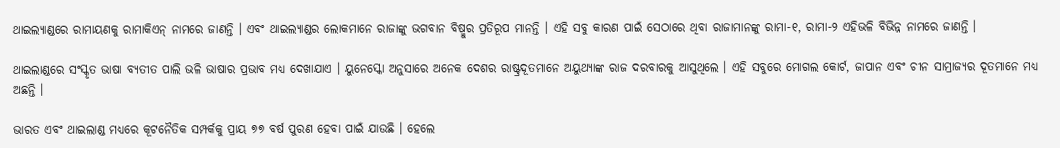ଥାଇଲ୍ୟାଣ୍ଡରେ ରାମାୟଣକୁ ରାମାକିଏନ୍ ନାମରେ ଜାଣନ୍ତି । ଏବଂ ଥାଇଲ୍ୟାଣ୍ଡର ଲୋକମାନେ ରାଜାଙ୍କୁ ଭଗବାନ ବିଷ୍ମୁର ପ୍ରତିରୂପ ମାନନ୍ତି । ଏହି ସବୁ କାରଣ ପାଇଁ ସେଠାରେ ଥିବା ରାଜାମାନଙ୍କୁ ରାମା-୧, ରାମା-୨ ଏହିଭଳି ବିଭିନ୍ନ ନାମରେ ଜାଣନ୍ତି ।

ଥାଇଲାଣ୍ଡରେ ସଂସ୍କୃତ ଭାଷା ବ୍ୟତୀତ ପାଲି ଭଳି ଭାଷାର ପ୍ରଭାବ ମଧ୍ୟ ଦେଖାଯାଏ । ୟୁନେସ୍କୋ ଅନୁସାରେ ଅନେକ ଦେଶର ରାଷ୍ଟ୍ରଦୂତମାନେ ଅୟୁଥ୍ୟାଙ୍କ ରାଜ ଦରବାରକୁ ଆସୁଥିଲେ । ଏହି ସବୁରେ ମୋଗଲ କୋର୍ଟ, ଜାପାନ ଏବଂ ଚୀନ ସାମ୍ରାଜ୍ୟର ଦୂତମାନେ ମଧ୍ୟ ଅଛନ୍ତି ।

ଭାରତ ଏବଂ ଥାଇଲାଣ୍ଡ ମଧ୍ୟରେ କୂଟନୈତିକ ସମ୍ପର୍କକୁ ପ୍ରାୟ ୭୭ ବର୍ଷ ପୁରଣ ହେବା ପାଇଁ ଯାଉଛି । ହେଲେ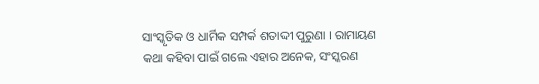ସାଂସ୍କୃତିକ ଓ ଧାର୍ମିକ ସମ୍ପର୍କ ଶତାଦ୍ଦୀ ପୁରୁଣା । ରାମାୟଣ କଥା କହିବା ପାଇଁ ଗଲେ ଏହାର ଅନେକ, ସଂସ୍କରଣ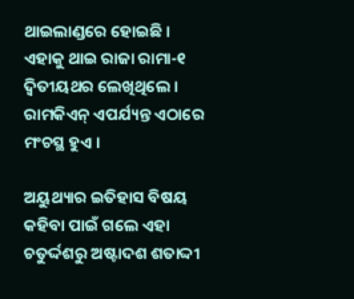ଥାଇଲାଣ୍ଡରେ ହୋଇଛି । ଏହାକୁ ଥାଇ ରାଜା ରାମା-୧ ଦ୍ୱିତୀୟଥର ଲେଖିଥିଲେ । ରାମକିଏନ୍ ଏପର୍ଯ୍ୟନ୍ତ ଏଠାରେ ମଂଚସ୍ଥ ହୁଏ ।

ଅୟୁଥ୍ୟାର ଇତିହାସ ବିଷୟ କହିବା ପାଇଁ ଗଲେ ଏହା ଚତୁର୍ଦ୍ଦଶରୁ ଅଷ୍ଟାଦଶ ଶତାଦ୍ଦୀ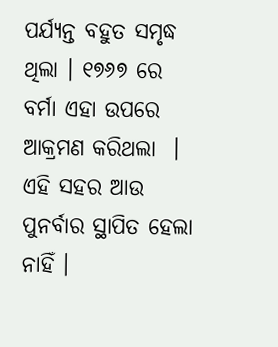ପର୍ଯ୍ୟନ୍ତ ବହୁତ ସମୃଦ୍ଧ ଥିଲା । ୧୭୬୭ ରେ ବର୍ମା ଏହା ଉପରେ ଆକ୍ରମଣ କରିଥଲା  । ଏହି ସହର ଆଉ ପୁନର୍ବାର ସ୍ଥାପିତ ହେଲା ନାହିଁ ।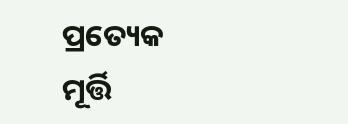ପ୍ରତ୍ୟେକ ମୂର୍ତ୍ତି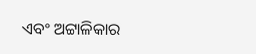ଏବଂ ଅଟ୍ଟାଳିକାର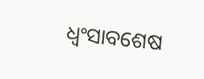ଧ୍ୱଂସାବଶେଷ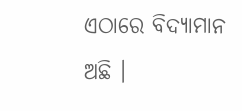ଏଠାରେ ବିଦ୍ୟାମାନ ଅଛି ।